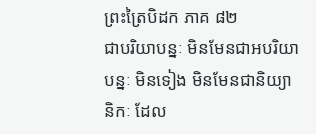ព្រះត្រៃបិដក ភាគ ៨២
ជាបរិយាបន្នៈ មិនមែនជាអបរិយាបន្នៈ មិនទៀង មិនមែនជានិយ្យានិកៈ ដែល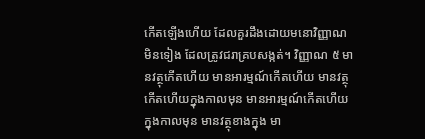កើតឡើងហើយ ដែលគួរដឹងដោយមនោវិញ្ញាណ មិនទៀង ដែលត្រូវជរាគ្របសង្កត់។ វិញ្ញាណ ៥ មានវត្ថុកើតហើយ មានអារម្មណ៍កើតហើយ មានវត្ថុកើតហើយក្នុងកាលមុន មានអារម្មណ៍កើតហើយក្នុងកាលមុន មានវត្ថុខាងក្នុង មា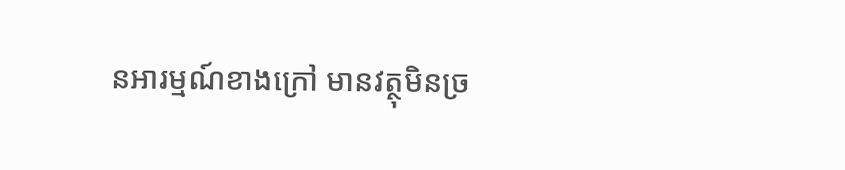នអារម្មណ៍ខាងក្រៅ មានវត្ថុមិនច្រ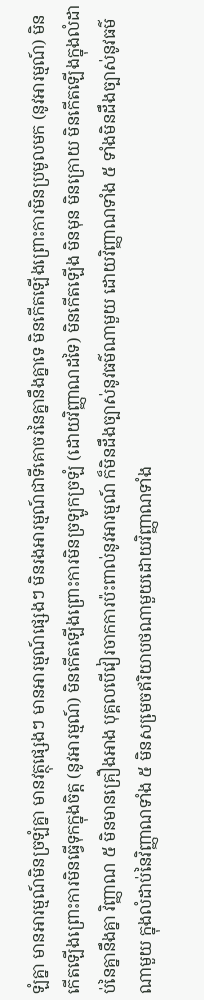ឡំគ្នា មានអារម្មណ៍មិនច្រឡំគ្នា មានវត្ថុផ្សេងៗ មានអារម្មណ៍ផ្សេងៗ មិនរងអារម្មណ៍ជាទីគោចរនៃគ្នានឹងគ្នាទេ មិនកើតឡើងព្រោះការមិនប្រមូលមក (នូវអារម្មណ៍) មិនកើតឡើងព្រោះការមិនធ្វើទុកក្នុងចិត្ត (នូវអារម្មណ៍) មិនកើតឡើងព្រោះការមិនច្រឡូកច្រឡំ (ដោយវិញ្ញាណដទៃ) មិនកើតឡើង មិនមុន មិនក្រោយ មិនកើតឡើងក្នុងលំដាប់នៃគ្នានឹងគ្នា វិញ្ញាណ ៥ មិនមានគ្រឿងអាង បុគ្គលបើវៀរចាកការប៉ះពាល់នូវអារម្មណ៍ ក៏មិនដឹងច្បាស់នូវធម៌ណាមួយ ដោយវិញ្ញាណទាំង ៥ ទាំងមិនដឹងច្បាស់នូវធម៌ណាមួយ ក្នុងលំដាប់នៃវិញ្ញាណទាំង ៥ មិនសមេ្រចឥរិយាបថណាមួយដោយវិញ្ញាណទាំង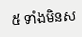៥ ទាំងមិនស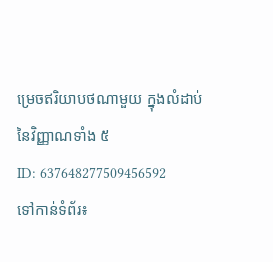ម្រេចឥរិយាបថណាមួយ ក្នុងលំដាប់នៃវិញ្ញាណទាំង ៥
ID: 637648277509456592
ទៅកាន់ទំព័រ៖